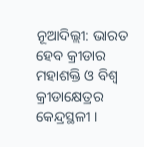ନୂଆଦିଲ୍ଲୀ: ଭାରତ ହେବ କ୍ରୀଡାର ମହାଶକ୍ତି ଓ ବିଶ୍ବ କ୍ରୀଡାକ୍ଷେତ୍ରର କେନ୍ଦ୍ରସ୍ଥଳୀ ।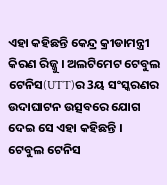ଏହା କହିଛନ୍ତି କେନ୍ଦ୍ର କ୍ରୀଡାମନ୍ତ୍ରୀ କିରଣ ରିଜ୍ଜୁ । ଅଲଟିମେଟ ଟେବୁଲ ଟେନିସ(UTT)ର 3ୟ ସଂସ୍କରଣର ଉଦାଘାଟନ ଉତ୍ସବରେ ଯୋଗ ଦେଇ ସେ ଏହା କହିଛନ୍ତି ।
ଟେବୁଲ ଟେନିସ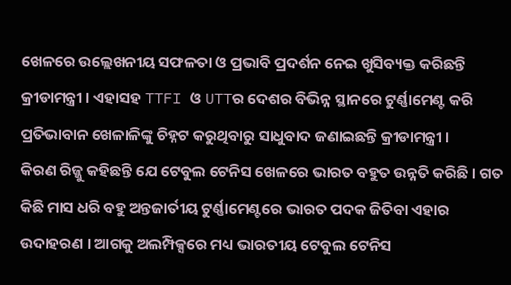ଖେଳରେ ଉଲ୍ଲେଖନୀୟ ସଫଳତା ଓ ପ୍ରଭାବି ପ୍ରଦର୍ଶନ ନେଇ ଖୁସିବ୍ୟକ୍ତ କରିଛନ୍ତି କ୍ରୀଡାମନ୍ତ୍ରୀ । ଏହାସହ TTFI ଓ UTTର ଦେଶର ବିଭିନ୍ନ ସ୍ଥାନରେ ଟୁର୍ଣ୍ଣାମେଣ୍ଟ କରି ପ୍ରତିଭାବାନ ଖେଳାଳିଙ୍କୁ ଚିହ୍ନଟ କରୁଥିବାରୁ ସାଧୁବାଦ ଜଣାଇଛନ୍ତି କ୍ରୀଡାମନ୍ତ୍ରୀ ।
କିରଣ ରିଜ୍ଜୁ କହିଛନ୍ତି ଯେ ଟେବୁଲ ଟେନିସ ଖେଳରେ ଭାରତ ବହୁତ ଉନ୍ନତି କରିଛି । ଗତ କିଛି ମାସ ଧରି ବହୁ ଅନ୍ତଜାର୍ତୀୟ ଟୁର୍ଣ୍ଣାମେଣ୍ଟରେ ଭାରତ ପଦକ ଜିତିବା ଏହାର ଉଦାହରଣ । ଆଗକୁ ଅଲମ୍ପିକ୍ସରେ ମଧ୍ୟ ଭାରତୀୟ ଟେବୁଲ ଟେନିସ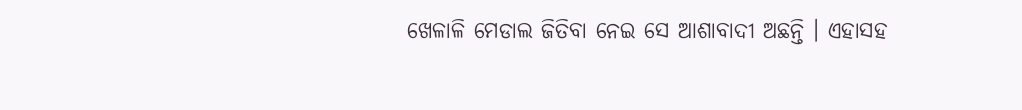ଖେଳାଳି ମେଡାଲ ଜିତିବା ନେଇ ସେ ଆଶାବାଦୀ ଅଛନ୍ତି । ଏହାସହ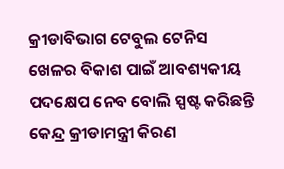କ୍ରୀଡାବିଭାଗ ଟେବୁଲ ଟେନିସ ଖେଳର ବିକାଶ ପାଇଁ ଆବଶ୍ୟକୀୟ ପଦକ୍ଷେପ ନେବ ବୋଲି ସ୍ପଷ୍ଟ କରିଛନ୍ତି କେନ୍ଦ୍ର କ୍ରୀଡାମନ୍ତ୍ରୀ କିରଣ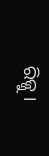ରିଜ୍ଜୁ ।